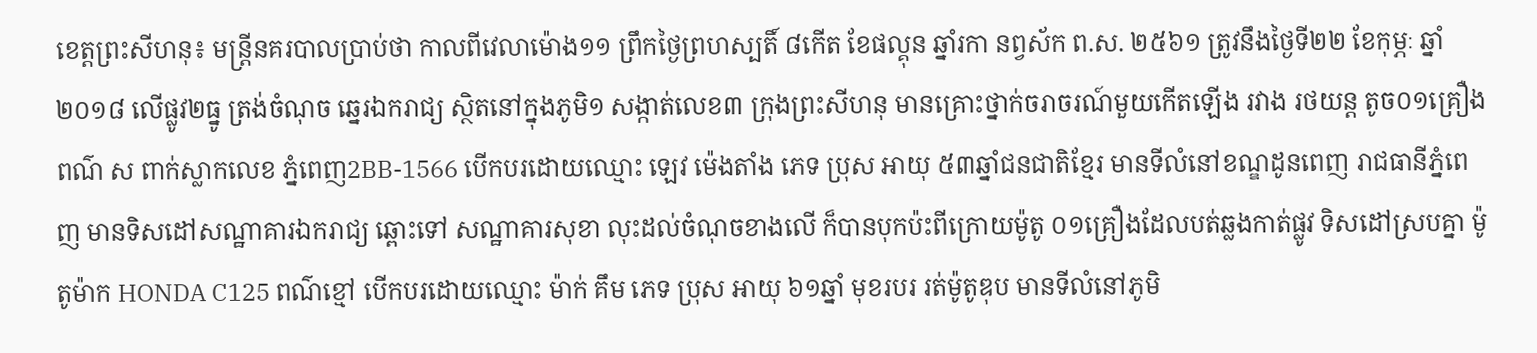ខេត្តព្រះសីហនុ៖ មន្ត្រីនគរបាលប្រាប់ថា កាលពីវេលាម៉ោង១១ ព្រឹកថ្ងៃព្រហស្បតិ៍ ៨កើត ខែផល្គុន ឆ្នាំរកា នព្វស័ក ព.ស. ២៥៦១ ត្រូវនឹងថ្ងៃទី២២ ខែកុម្ភៈ ឆ្នាំ២០១៨ លើផ្លូវ២ធ្នូ ត្រង់ចំណុច ឆ្នេរឯករាជ្យ ស្ថិតនៅក្នុងភូមិ១ សង្កាត់លេខ៣ ក្រុងព្រះសីហនុ មានគ្រោះថ្នាក់ចរាចរណ៍មួយកើតឡើង រវាង រថយន្ត តូច០១គ្រឿងពណ៌ ស ពាក់ស្លាកលេខ ភ្នំពេញ2BB-1566 បើកបរដោយឈ្មោះ ឡេវ ម៉េងតាំង ភេទ ប្រុស អាយុ ៥៣ឆ្នាំជនជាតិខ្មែរ មានទីលំនៅខណ្ឌដូនពេញ រាជធានីភ្នំពេញ មានទិសដៅសណ្ឋាគារឯករាជ្យ ឆ្ពោះទៅ សណ្ឋាគារសុខា លុះដល់ចំណុចខាងលើ ក៏បានបុកប៉ះពីក្រោយម៉ូតូ ០១គ្រឿងដែលបត់ឆ្លងកាត់ផ្លូវ ទិសដៅស្របគ្នា ម៉ូតូម៉ាក HONDA C125 ពណ៌ខ្មៅ បើកបរដោយឈ្មោះ ម៉ាក់ គឹម ភេទ ប្រុស អាយុ ៦១ឆ្នាំ មុខរបរ រត់ម៉ូតូឌុប មានទីលំនៅភូមិ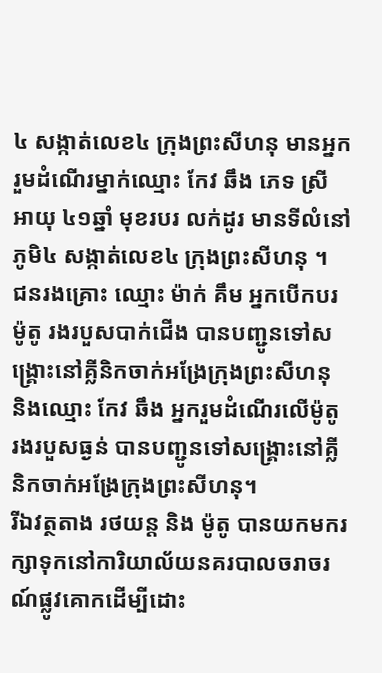៤ សង្កាត់លេខ៤ ក្រុងព្រះសីហនុ មានអ្នករួមដំណើរម្នាក់ឈ្មោះ កែវ ឆឹង ភេទ ស្រី អាយុ ៤១ឆ្នាំ មុខរបរ លក់ដូរ មានទីលំនៅភូមិ៤ សង្កាត់លេខ៤ ក្រុងព្រះសីហនុ ។
ជនរងគ្រោះ ឈ្មោះ ម៉ាក់ គឹម អ្នកបើកបរម៉ូតូ រងរបួសបាក់ជើង បានបញ្ជូនទៅសង្គ្រោះនៅគ្លីនិកចាក់អង្រែក្រុងព្រះសីហនុ និងឈ្មោះ កែវ ឆឹង អ្នករួមដំណើរលើម៉ូតូ រងរបួសធ្ងន់ បានបញ្ជូនទៅសង្គ្រោះនៅគ្លីនិកចាក់អង្រែក្រុងព្រះសីហនុ។
រីឯវត្ថតាង រថយន្ត និង ម៉ូតូ បានយកមករក្សាទុកនៅការិយាល័យនគរបាលចរាចរណ៍ផ្លូវគោកដើម្បីដោះ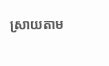ស្រាយតាម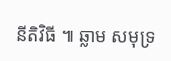នីតិវិធី ៕ ឆ្លាម សមុទ្រ